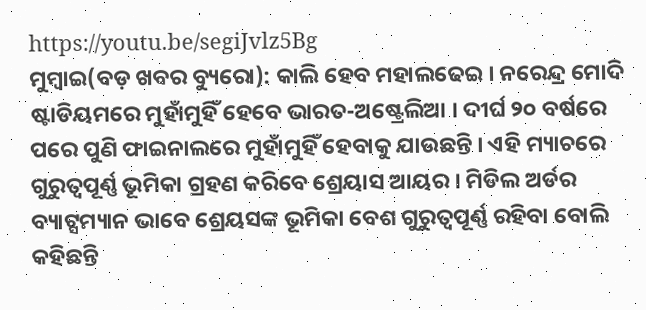https://youtu.be/segiJvlz5Bg
ମୁମ୍ବାଇ(ବଡ଼ ଖବର ବ୍ୟୁରୋ): କାଲି ହେବ ମହାଲଢେଇ । ନରେନ୍ଦ୍ର ମୋଦି ଷ୍ଟାଡିୟମରେ ମୁହାଁମୁହିଁ ହେବେ ଭାରତ-ଅଷ୍ଟ୍ରେଲିଆ । ଦୀର୍ଘ ୨୦ ବର୍ଷରେ ପରେ ପୁଣି ଫାଇନାଲରେ ମୁହାଁମୁହିଁ ହେବାକୁ ଯାଉଛନ୍ତି । ଏହି ମ୍ୟାଚରେ ଗୁରୁତ୍ୱପୂର୍ଣ୍ଣ ଭୂମିକା ଗ୍ରହଣ କରିବେ ଶ୍ରେୟାସ ଆୟର । ମିଡିଲ ଅର୍ଡର ବ୍ୟାଟ୍ସମ୍ୟାନ ଭାବେ ଶ୍ରେୟସଙ୍କ ଭୂମିକା ବେଶ ଗୁରୁତ୍ୱପୂର୍ଣ୍ଣ ରହିବା ବୋଲି କହିଛନ୍ତି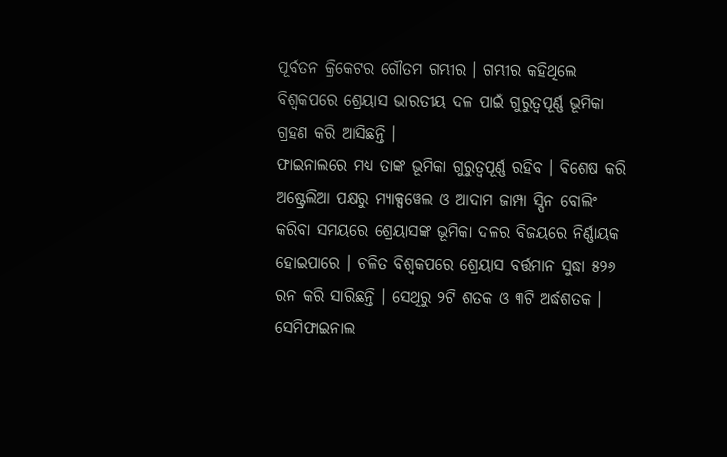ପୂର୍ବତନ କ୍ରିକେଟର ଗୌତମ ଗମ୍ଭୀର । ଗମ୍ଭୀର କହିଥିଲେ ବିଶ୍ୱକପରେ ଶ୍ରେୟାସ ଭାରତୀୟ ଦଳ ପାଇଁ ଗୁରୁତ୍ୱପୂର୍ଣ୍ଣ ଭୂମିକା ଗ୍ରହଣ କରି ଆସିଛନ୍ତି ।
ଫାଇନାଲରେ ମଧ୍ୟ ତାଙ୍କ ଭୂମିକା ଗୁରୁତ୍ୱପୂର୍ଣ୍ଣ ରହିବ । ବିଶେଷ କରି ଅଷ୍ଟ୍ରେଲିଆ ପକ୍ଷରୁ ମ୍ୟାକ୍ସୱେଲ ଓ ଆଦାମ ଜାମ୍ପା ସ୍ପିନ ବୋଲିଂ କରିବା ସମୟରେ ଶ୍ରେୟାସଙ୍କ ଭୂମିକା ଦଳର ବିଜୟରେ ନିର୍ଣ୍ଣାୟକ ହୋଇପାରେ । ଚଳିତ ବିଶ୍ୱକପରେ ଶ୍ରେୟାସ ବର୍ତ୍ତମାନ ସୁଦ୍ଧା ୫୨୬ ରନ କରି ସାରିଛନ୍ତି । ସେଥିରୁ ୨ଟି ଶତକ ଓ ୩ଟି ଅର୍ଦ୍ଧଶତକ । ସେମିଫାଇନାଲ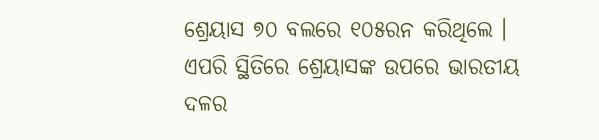ଶ୍ରେୟାସ ୭୦ ବଲରେ ୧୦୫ରନ କରିଥିଲେ । ଏପରି ସ୍ଥିତିରେ ଶ୍ରେୟାସଙ୍କ ଉପରେ ଭାରତୀୟ ଦଳର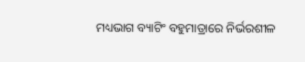ମଧ୍ୟଭାଗ ବ୍ୟାଟିଂ ବହୁମାତ୍ରାରେ ନିର୍ଭରଶୀଳ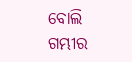ବୋଲି ଗମ୍ଭୀର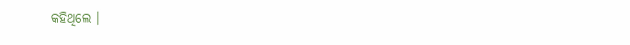କହିଥିଲେ ।